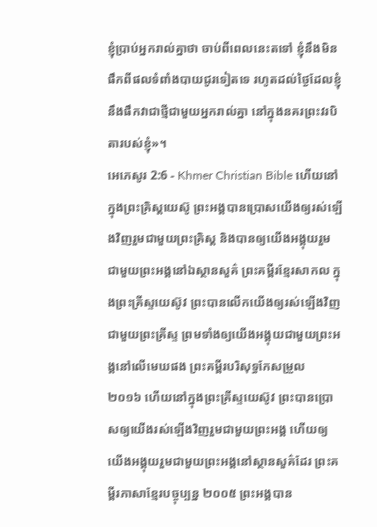ខ្ញុំប្រាប់អ្នករាល់គ្នាថា ចាប់ពីពេលនេះតទៅ ខ្ញុំនឹងមិនផឹកពីផលទំពាំងបាយជូរទៀតទេ រហូតដល់ថ្ងៃដែលខ្ញុំនឹងផឹកវាជាថ្មីជាមួយអ្នករាល់គ្នា នៅក្នុងនគរព្រះវរបិតារបស់ខ្ញុំ»។
អេភេសូរ 2:6 - Khmer Christian Bible ហើយនៅក្នុងព្រះគ្រិស្ដយេស៊ូ ព្រះអង្គបានប្រោសយើងឲ្យរស់ឡើងវិញរួមជាមួយព្រះគ្រិស្ដ និងបានឲ្យយើងអង្គុយរួមជាមួយព្រះអង្គនៅឯស្ថានសួគ៌ ព្រះគម្ពីរខ្មែរសាកល ក្នុងព្រះគ្រីស្ទយេស៊ូវ ព្រះបានលើកយើងឲ្យរស់ឡើងវិញជាមួយព្រះគ្រីស្ទ ព្រមទាំងឲ្យយើងអង្គុយជាមួយព្រះអង្គនៅលើមេឃផង ព្រះគម្ពីរបរិសុទ្ធកែសម្រួល ២០១៦ ហើយនៅក្នុងព្រះគ្រីស្ទយេស៊ូវ ព្រះបានប្រោសឲ្យយើងរស់ឡើងវិញរួមជាមួយព្រះអង្គ ហើយឲ្យយើងអង្គុយរួមជាមួយព្រះអង្គនៅស្ថានសួគ៌ដែរ ព្រះគម្ពីរភាសាខ្មែរបច្ចុប្បន្ន ២០០៥ ព្រះអង្គបាន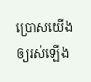ប្រោសយើងឲ្យរស់ឡើង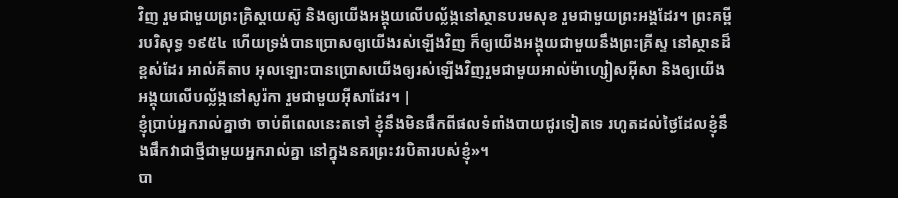វិញ រួមជាមួយព្រះគ្រិស្តយេស៊ូ និងឲ្យយើងអង្គុយលើបល្ល័ង្កនៅស្ថានបរមសុខ រួមជាមួយព្រះអង្គដែរ។ ព្រះគម្ពីរបរិសុទ្ធ ១៩៥៤ ហើយទ្រង់បានប្រោសឲ្យយើងរស់ឡើងវិញ ក៏ឲ្យយើងអង្គុយជាមួយនឹងព្រះគ្រីស្ទ នៅស្ថានដ៏ខ្ពស់ដែរ អាល់គីតាប អុលឡោះបានប្រោសយើងឲ្យរស់ឡើងវិញរួមជាមួយអាល់ម៉ាហ្សៀសអ៊ីសា និងឲ្យយើងអង្គុយលើបល្ល័ង្កនៅសូរ៉កា រួមជាមួយអ៊ីសាដែរ។ |
ខ្ញុំប្រាប់អ្នករាល់គ្នាថា ចាប់ពីពេលនេះតទៅ ខ្ញុំនឹងមិនផឹកពីផលទំពាំងបាយជូរទៀតទេ រហូតដល់ថ្ងៃដែលខ្ញុំនឹងផឹកវាជាថ្មីជាមួយអ្នករាល់គ្នា នៅក្នុងនគរព្រះវរបិតារបស់ខ្ញុំ»។
បា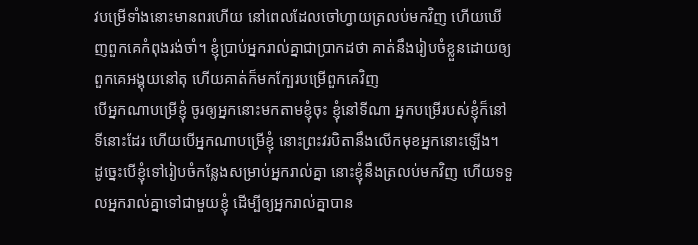វបម្រើទាំងនោះមានពរហើយ នៅពេលដែលចៅហ្វាយត្រលប់មកវិញ ហើយឃើញពួកគេកំពុងរង់ចាំ។ ខ្ញុំប្រាប់អ្នករាល់គ្នាជាប្រាកដថា គាត់នឹងរៀបចំខ្លួនដោយឲ្យពួកគេអង្គុយនៅតុ ហើយគាត់ក៏មកក្បែរបម្រើពួកគេវិញ
បើអ្នកណាបម្រើខ្ញុំ ចូរឲ្យអ្នកនោះមកតាមខ្ញុំចុះ ខ្ញុំនៅទីណា អ្នកបម្រើរបស់ខ្ញុំក៏នៅទីនោះដែរ ហើយបើអ្នកណាបម្រើខ្ញុំ នោះព្រះវរបិតានឹងលើកមុខអ្នកនោះឡើង។
ដូច្នេះបើខ្ញុំទៅរៀបចំកន្លែងសម្រាប់អ្នករាល់គ្នា នោះខ្ញុំនឹងត្រលប់មកវិញ ហើយទទួលអ្នករាល់គ្នាទៅជាមួយខ្ញុំ ដើម្បីឲ្យអ្នករាល់គ្នាបាន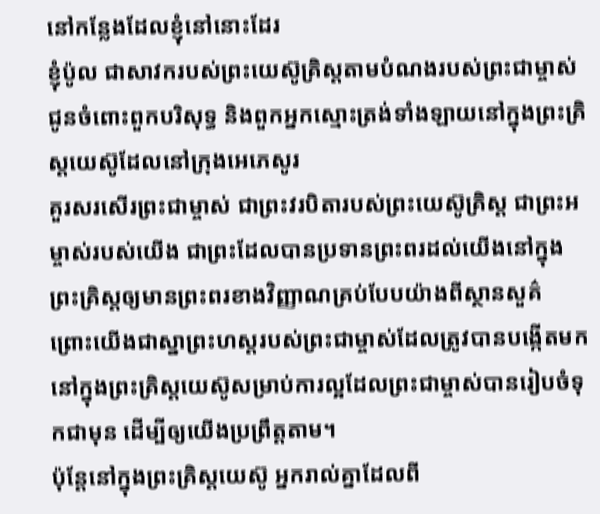នៅកន្លែងដែលខ្ញុំនៅនោះដែរ
ខ្ញុំប៉ូល ជាសាវករបស់ព្រះយេស៊ូគ្រិស្ដតាមបំណងរបស់ព្រះជាម្ចាស់ ជូនចំពោះពួកបរិសុទ្ធ និងពួកអ្នកស្មោះត្រង់ទាំងឡាយនៅក្នុងព្រះគ្រិស្ដយេស៊ូដែលនៅក្រុងអេភេសូរ
គួរសរសើរព្រះជាម្ចាស់ ជាព្រះវរបិតារបស់ព្រះយេស៊ូគ្រិស្ដ ជាព្រះអម្ចាស់របស់យើង ជាព្រះដែលបានប្រទានព្រះពរដល់យើងនៅក្នុងព្រះគ្រិស្ដឲ្យមានព្រះពរខាងវិញ្ញាណគ្រប់បែបយ៉ាងពីស្ថានសួគ៌
ព្រោះយើងជាស្នាព្រះហស្ដរបស់ព្រះជាម្ចាស់ដែលត្រូវបានបង្កើតមកនៅក្នុងព្រះគ្រិស្ដយេស៊ូសម្រាប់ការល្អដែលព្រះជាម្ចាស់បានរៀបចំទុកជាមុន ដើម្បីឲ្យយើងប្រព្រឹត្ដតាម។
ប៉ុន្ដែនៅក្នុងព្រះគ្រិស្ដយេស៊ូ អ្នករាល់គ្នាដែលពី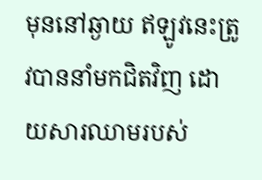មុននៅឆ្ងាយ ឥឡូវនេះត្រូវបាននាំមកជិតវិញ ដោយសារឈាមរបស់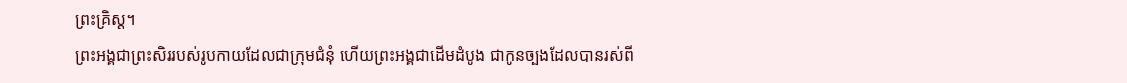ព្រះគ្រិស្ដ។
ព្រះអង្គជាព្រះសិររបស់រូបកាយដែលជាក្រុមជំនុំ ហើយព្រះអង្គជាដើមដំបូង ជាកូនច្បងដែលបានរស់ពី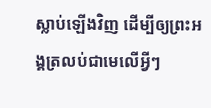ស្លាប់ឡើងវិញ ដើម្បីឲ្យព្រះអង្គត្រលប់ជាមេលើអ្វីៗ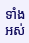ទាំងអស់